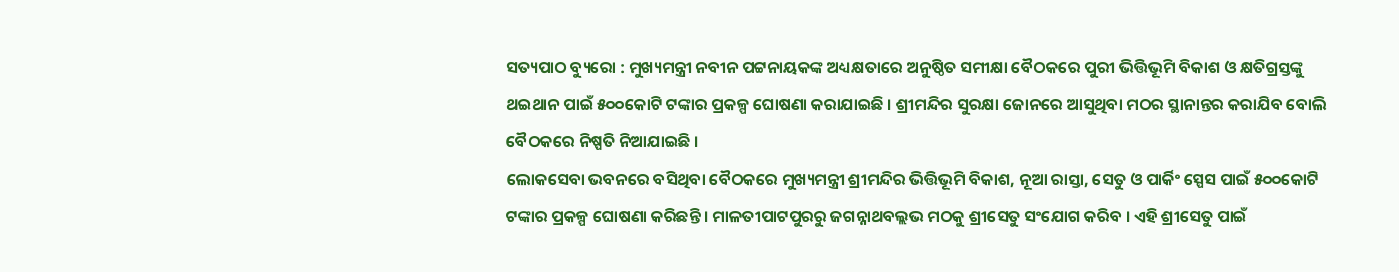ସତ୍ୟପାଠ ବ୍ୟୁରୋ : ମୁଖ୍ୟମନ୍ତ୍ରୀ ନବୀନ ପଟ୍ଟନାୟକଙ୍କ ଅଧ୍ୟକ୍ଷତାରେ ଅନୁଷ୍ଠିତ ସମୀକ୍ଷା ବୈଠକରେ ପୁରୀ ଭିତ୍ତିଭୂମି ବିକାଶ ଓ କ୍ଷତିଗ୍ରସ୍ତଙ୍କୁ ଥଇଥାନ ପାଇଁ ୫୦୦କୋଟି ଟଙ୍କାର ପ୍ରକଳ୍ପ ଘୋଷଣା କରାଯାଇଛି । ଶ୍ରୀମନ୍ଦିର ସୁରକ୍ଷା ଜୋନରେ ଆସୁଥିବା ମଠର ସ୍ଥାନାନ୍ତର କରାଯିବ ବୋଲି ବୈଠକରେ ନିଷ୍ପତି ନିଆଯାଇଛି ।
ଲୋକସେବା ଭବନରେ ବସିଥିବା ବୈଠକରେ ମୁଖ୍ୟମନ୍ତ୍ରୀ ଶ୍ରୀମନ୍ଦିର ଭିତ୍ତିଭୂମି ବିକାଶ, ନୂଆ ରାସ୍ତା, ସେତୁ ଓ ପାର୍କିଂ ସ୍ପେସ ପାଇଁ ୫୦୦କୋଟି ଟଙ୍କାର ପ୍ରକଳ୍ପ ଘୋଷଣା କରିଛନ୍ତି । ମାଳତୀପାଟପୁରରୁ ଜଗନ୍ନାଥବଲ୍ଲଭ ମଠକୁ ଶ୍ରୀସେତୁ ସଂଯୋଗ କରିବ । ଏହି ଶ୍ରୀସେତୁ ପାଇଁ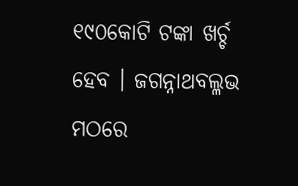୧୯୦କୋଟି ଟଙ୍କା ଖର୍ଚ୍ଚ ହେବ । ଜଗନ୍ନାଥବଲ୍ଳଭ ମଠରେ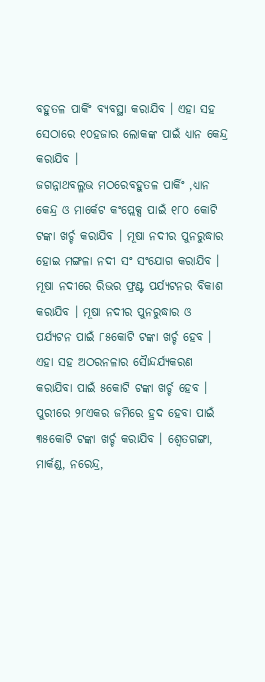ବହୁତଳ ପାର୍କିଂ ବ୍ୟବସ୍ଥା କରାଯିବ । ଏହା ସହ ସେଠାରେ ୧୦ହଜାର ଲୋକଙ୍କ ପାଇଁ ଧ୍ୟାନ କେନ୍ଦ୍ର କରାଯିବ ।
ଜଗନ୍ନାଥବଲ୍ଳଭ ମଠରେବହୁତଳ ପାର୍କିଂ ,ଧ୍ୟାନ କେନ୍ଦ୍ର ଓ ମାର୍କେଟ କଂପ୍ଲେକ୍ସ ପାଇଁ ୧୮୦ କୋଟି ଟଙ୍କା ଖର୍ଚ୍ଚ କରାଯିବ । ମୂଷା ନଦୀର ପୁନରୁଦ୍ଧାର ହୋଇ ମଙ୍ଗଳା ନଦୀ ସଂ ସଂଯୋଗ କରାଯିବ । ମୂଷା ନଦୀରେ ରିଭର ଫ୍ରଣ୍ଟ ପର୍ଯ୍ୟଟନର ବିକାଶ କରାଯିବ । ମୂଷା ନଦୀର ପୁନରୁଦ୍ଧାର ଓ ପର୍ଯ୍ୟଟନ ପାଇଁ ୮୫କୋଟି ଟଙ୍କା ଖର୍ଚ୍ଚ ହେବ । ଏହା ସହ ଅଠରନଳାର ସୈାନ୍ଦର୍ଯ୍ୟକରଣ କରାଯିବା ପାଇଁ ୫କୋଟି ଟଙ୍କା ଖର୍ଚ୍ଚ ହେବ ।
ପୁରୀରେ ୨୮ଏକର ଜମିରେ ହ୍ରଦ ହେବା ପାଇଁ ୩୫କୋଟି ଟଙ୍କା ଖର୍ଚ୍ଚ କରାଯିବ । ଶ୍ୱେତଗଙ୍ଗା, ମାର୍କଣ୍ଡ, ନରେନ୍ଦ୍ର,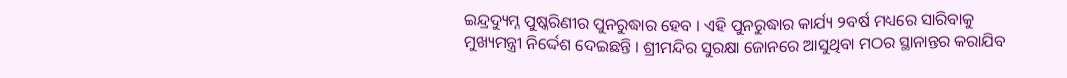ଇନ୍ଦ୍ରଦ୍ୟୁମ୍ନ ପୁଷ୍କରିଣୀର ପୁନରୁଦ୍ଧାର ହେବ । ଏହି ପୁନରୁଦ୍ଧାର କାର୍ଯ୍ୟ ୨ବର୍ଷ ମଧ୍ୟରେ ସାରିବାକୁ ମୁଖ୍ୟମନ୍ତ୍ରୀ ନିର୍ଦ୍ଦେଶ ଦେଇଛନ୍ତି । ଶ୍ରୀମନ୍ଦିର ସୁରକ୍ଷା ଜୋନରେ ଆସୁଥିବା ମଠର ସ୍ଥାନାନ୍ତର କରାଯିବ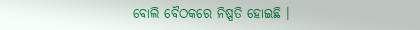ବୋଲି ବୈଠକରେ ନିଷ୍ପତି ହୋଇଛି ।